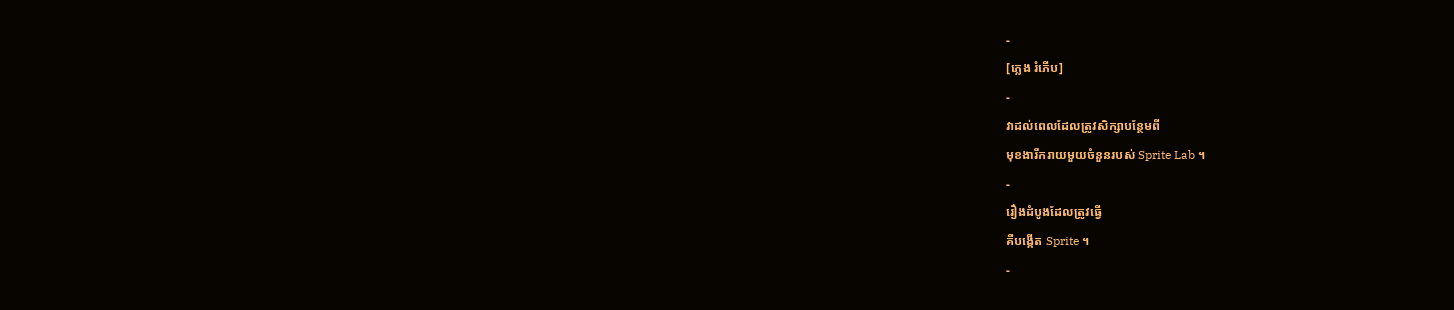-
[ភ្លេង រំភើប]
-
វាដល់ពេលដែលត្រូវសិក្សាបន្ថែមពី
មុខងារីករាយមួយចំនួនរបស់ Sprite Lab ។
-
រឿងដំបូងដែលត្រូវធ្វើ
គឺបង្កើត Sprite ។
-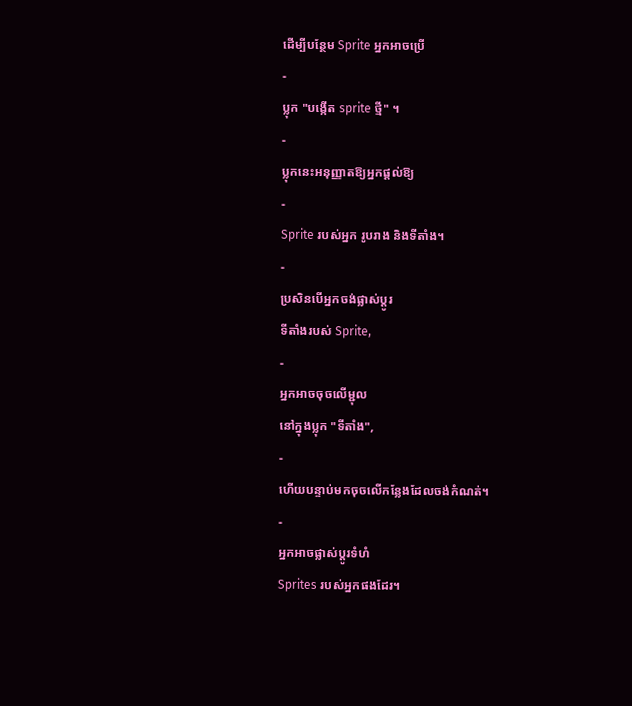ដើម្បីបន្ថែម Sprite អ្នកអាចប្រើ
-
ប្លុក "បង្កើត sprite ថ្មី" ។
-
ប្លុកនេះអនុញ្ញាតឱ្យអ្នកផ្តល់ឱ្យ
-
Sprite របស់អ្នក រូបរាង និងទីតាំង។
-
ប្រសិនបើអ្នកចង់ផ្លាស់ប្តូរ
ទីតាំងរបស់ Sprite,
-
អ្នកអាចចុចលើម្ជុល
នៅក្នុងប្លុក "ទីតាំង",
-
ហើយបន្ទាប់មកចុចលើកន្លែងដែលចង់កំណត់។
-
អ្នកអាចផ្លាស់ប្តូរទំហំ
Sprites របស់អ្នកផងដែរ។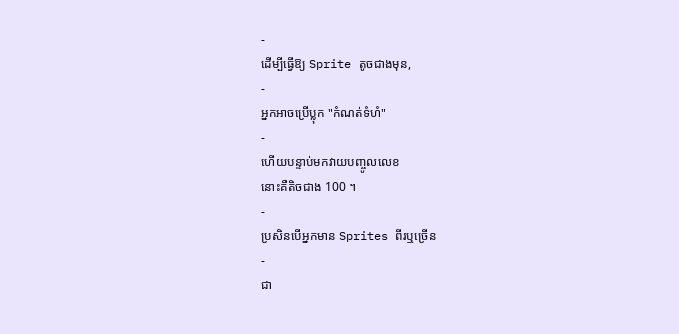-
ដើម្បីធ្វើឱ្យ Sprite តូចជាងមុន,
-
អ្នកអាចប្រើប្លុក "កំណត់ទំហំ"
-
ហើយបន្ទាប់មកវាយបញ្ចូលលេខ
នោះគឺតិចជាង 100 ។
-
ប្រសិនបើអ្នកមាន Sprites ពីរឬច្រើន
-
ជា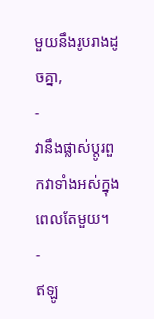មួយនឹងរូបរាងដូចគ្នា,
-
វានឹងផ្លាស់ប្តូរពួកវាទាំងអស់ក្នុងពេលតែមួយ។
-
ឥឡូ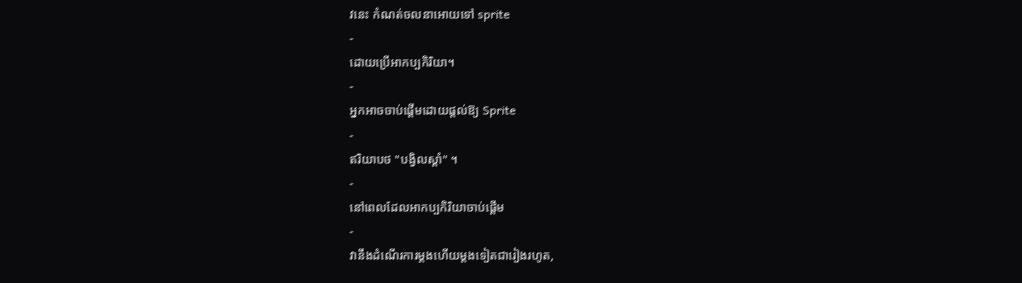វនេះ កំណត់ចលនាអោយទៅ sprite
-
ដោយប្រើអាកប្បកិរិយា។
-
អ្នកអាចចាប់ផ្តើមដោយផ្តល់ឱ្យ Sprite
-
ឥរិយាបថ "បង្វិលស្តាំ" ។
-
នៅពេលដែលអាកប្បកិរិយាចាប់ផ្តើម
-
វានឹងដំណើរការម្តងហើយម្តងទៀតជារៀងរហូត,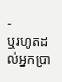-
ឬរហូតដល់អ្នកប្រា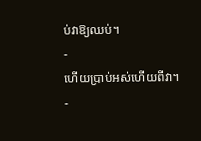ប់វាឱ្យឈប់។
-
ហើយប្រាប់អស់ហើយពីវា។
-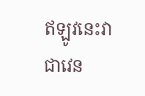ឥឡូវនេះវាជាវេន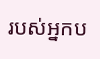របស់អ្នកប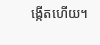ង្កើតហើយ។